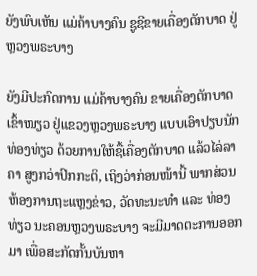ຍັງພົບເຫັນ ແມ່ຄ້າບາງຄົນ ຊູຊີຂາຍເຄື່ອງຕັກບາດ ຢູ່ຫຼວງພຣະບາງ

ຍັງມີປະກົດການ ແມ່ຄ້າບາງຄົນ ຂາຍເຄື່ອງຕັກບາດເຂົ້າໜຽວ ຢູ່ແຂວງຫຼວງພຣະບາງ ແບບເອົາປຽບນັກທ່ອງທ່ຽວ ດ້ວຍການໃຫ້ຊື້ເຄື່ອງຕັກບາດ ແລ້ວໄລ່ລາຄາ ສູງກວ່າປົກກະຕິ, ເຖິງວ່າກ່ອນໜ້ານີ້ ພາກສ່ວນຫ້ອງການຖະແຫຼງຂ່າວ, ວັດທະນະທຳ ແລະ ທ່ອງທ່ຽວ ນະຄອນຫຼວງພຣະບາງ ຈະມີມາດຕະການອອກມາ ເພື່ອສະກັດກັ້ນບັນຫາ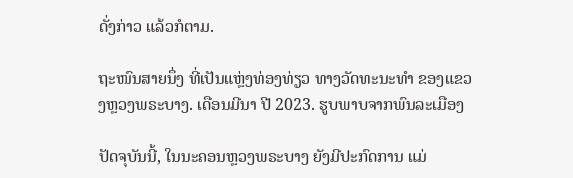ດັ່ງກ່າວ ແລ້ວກໍຕາມ.

ຖະໜົນສາຍນຶ່ງ ທີ່ເປັນແຫຼ່ງທ່ອງທ່ຽວ ທາງວັດທະນະທຳ ຂອງແຂວງຫຼວງພຣະບາງ. ເດືອນມີນາ ປີ 2023. ຮູບພາບຈາກພົນລະເມືອງ

ປັດຈຸບັນນີ້, ໃນນະຄອນຫຼວງພຣະບາງ ຍັງມີປະກົດການ ແມ່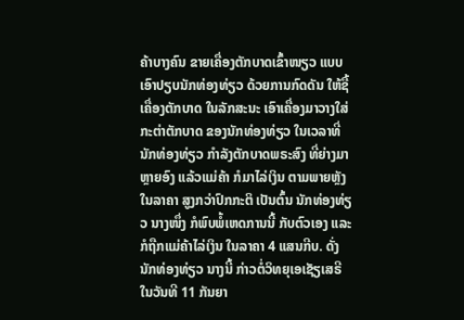ຄ້າບາງຄົນ ຂາຍເຄື່ອງຕັກບາດເຂົ້າໜຽວ ແບບເອົາປຽບນັກທ່ອງທ່ຽວ ດ້ວຍການກົດດັນ ໃຫ້ຊື້ເຄື່ອງຕັກບາດ ໃນລັກສະນະ ເອົາເຄື່ອງມາວາງໃສ່ກະຕ່າຕັກບາດ ຂອງນັກທ່ອງທ່ຽວ ໃນເວລາທີ່ນັກທ່ອງທ່ຽວ ກຳລັງຕັກບາດພຣະສົງ ທີ່ຍ່າງມາຫຼາຍອົງ ແລ້ວແມ່ຄ້າ ກໍມາໄລ່ເງິນ ຕາມພາຍຫຼັງ ໃນລາຄາ ສູງກວ່າປົກກະຕິ ເປັນຕົ້ນ ນັກທ່ອງທ່ຽວ ນາງໜຶ່ງ ກໍພົບພໍ້ເຫດການນີ້ ກັບຕົວເອງ ແລະ ກໍຖືກແມ່ຄ້າໄລ່ເງິນ ໃນລາຄາ 4 ແສນກີບ. ດັ່ງນັກທ່ອງທ່ຽວ ນາງນີ້ ກ່າວຕໍ່ວິທຍຸເອເຊັຽເສຣີ ໃນວັນທີ 11 ກັນຍາ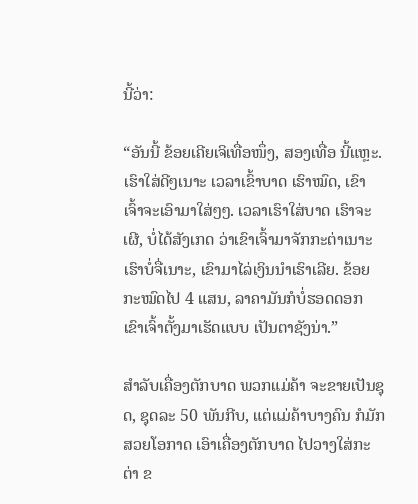ນີ້ວ່າ:

“ອັນນີ້ ຂ້ອຍເຄີຍເຈິເທື່ອໜຶ່ງ, ສອງເທື່ອ ນີ້ແຫຼະ. ເຮົາໃສ່ດີໆເນາະ ເວລາເຂົ້າບາດ ເຮົາໝົດ, ເຂົາເຈົ້າຈະເອົາມາໃສ່ໆໆ. ເວລາເຮົາໃສ່ບາດ ເຮົາຈະເຜີ, ບໍ່ໄດ້ສັງເກດ ວ່າເຂົາເຈົ້າມາຈັກກະຕ່າເນາະ ເຮົາບໍ່ຈື່ເນາະ, ເຂົາມາໄລ່ເງິນນຳເຮົາເລີຍ. ຂ້ອຍກະໝົດໄປ 4 ແສນ, ລາຄາມັນກໍບໍ່ຮອດດອກ ເຂົາເຈົ້າຕັ້ງມາເຮັດແບບ ເປັນຕາຊັງນ່າ.”

ສຳລັບເຄື່ອງຕັກບາດ ພວກແມ່ຄ້າ ຈະຂາຍເປັນຊຸດ, ຊຸດລະ 50 ພັນກີບ, ແຕ່ແມ່ຄ້າບາງຄົນ ກໍມັກສວຍໂອກາດ ເອົາເຄື່ອງຕັກບາດ ໄປວາງໃສ່ກະຕ່າ ຂ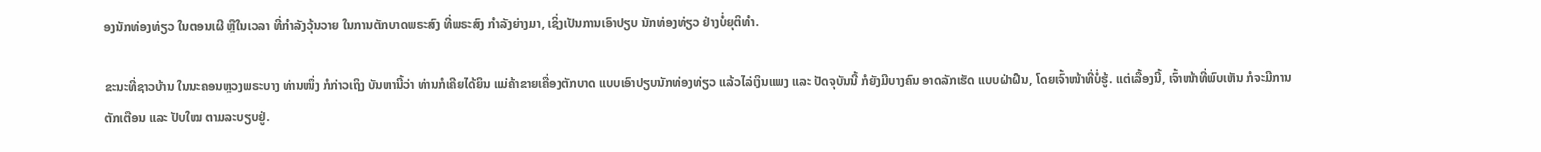ອງນັກທ່ອງທ່ຽວ ໃນຕອນເຜີ ຫຼືໃນເວລາ ທີ່ກຳລັງວຸ້ນວາຍ ໃນການຕັກບາດພຣະສົງ ທີ່ພຣະສົງ ກຳລັງຍ່າງມາ, ເຊິ່ງເປັນການເອົາປຽບ ນັກທ່ອງທ່ຽວ ຢ່າງບໍ່ຍຸຕິທຳ.

ຂະນະທີ່ຊາວບ້ານ ໃນນະຄອນຫຼວງພຣະບາງ ທ່ານໜຶ່ງ ກໍກ່າວເຖິງ ບັນຫານີ້ວ່າ ທ່ານກໍເຄີຍໄດ້ຍິນ ແມ່ຄ້າຂາຍເຄື່ອງຕັກບາດ ແບບເອົາປຽບນັກທ່ອງທ່ຽວ ແລ້ວໄລ່ເງິນແພງ ແລະ ປັດຈຸບັນນີ້ ກໍຍັງມີບາງຄົນ ອາດລັກເຮັດ ແບບຝ່າຝືນ, ໂດຍເຈົ້າໜ້າທີ່ບໍ່ຮູ້. ແຕ່ເລື້ອງນີ້, ເຈົ້າໜ້າທີ່ພົບເຫັນ ກໍຈະມີການຕັກເຕືອນ ແລະ ປັບໃໝ ຕາມລະບຽບຢູ່.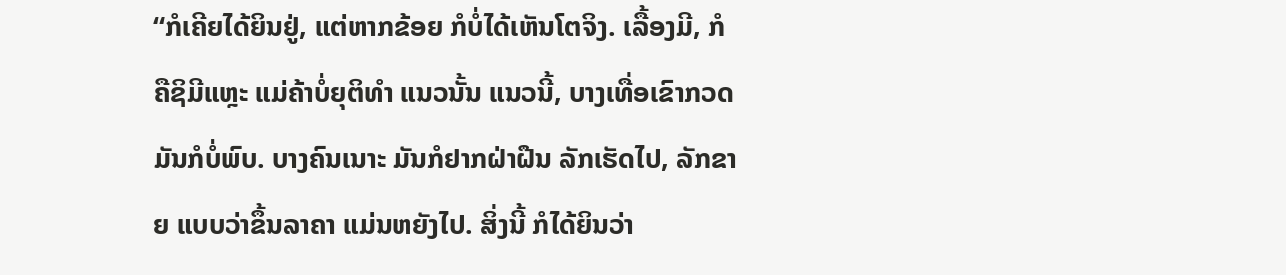“ກໍເຄີຍໄດ້ຍິນຢູ່, ແຕ່ຫາກຂ້ອຍ ກໍບໍ່ໄດ້ເຫັນໂຕຈິງ. ເລື້ອງມີ, ກໍຄືຊິມີແຫຼະ ແມ່ຄ້າບໍ່ຍຸຕິທຳ ແນວນັ້ນ ແນວນີ້, ບາງເທື່ອເຂົາກວດ ມັນກໍບໍ່ພົບ. ບາງຄົນເນາະ ມັນກໍຢາກຝ່າຝືນ ລັກເຮັດໄປ, ລັກຂາຍ ແບບວ່າຂຶ້ນລາຄາ ແມ່ນຫຍັງໄປ. ສິ່ງນີ້ ກໍໄດ້ຍິນວ່າ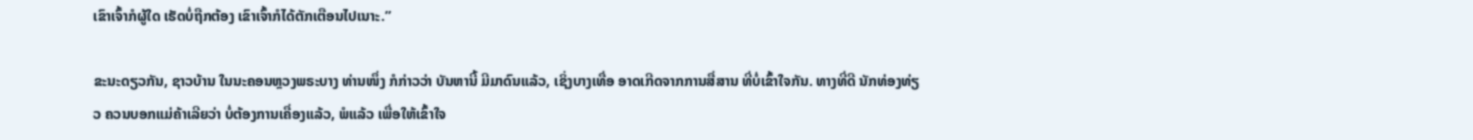ເຂົາເຈົ້າກໍຜູ້ໃດ ເຮັດບໍ່ຖືກຕ້ອງ ເຂົາເຈົ້າກໍໄດ້ຕັກເຕືອນໄປເນາະ.”

ຂະນະດຽວກັນ, ຊາວບ້ານ ໃນນະຄອນຫຼວງພຣະບາງ ທ່ານໜຶ່ງ ກໍກ່າວວ່າ ບັນຫານີ້ ມີມາດົນແລ້ວ, ເຊິ່ງບາງເທື່ອ ອາດເກີດຈາກການສື່ສານ ທີ່ບໍ່ເຂົ້າໃຈກັນ. ທາງທີ່ດີ ນັກທ່ອງທ່ຽວ ຄວນບອກແມ່ຄ້າເລີຍວ່າ ບໍ່ຕ້ອງການເຄື່ອງແລ້ວ, ພໍແລ້ວ ເພື່ອໃຫ້ເຂົ້າໃຈ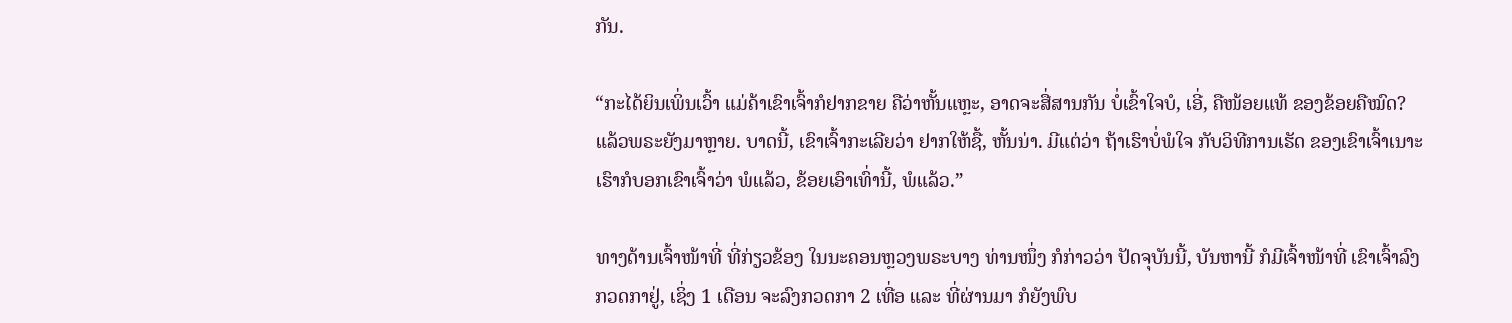ກັນ.

“ກະໄດ້ຍິນເພິ່ນເວົ້າ ແມ່ຄ້າເຂົາເຈົ້າກໍຢາກຂາຍ ຄືວ່າຫັ້ນແຫຼະ, ອາດຈະສື່ສານກັນ ບໍ່ເຂົ້າໃຈບໍ, ເອີ່, ຄືໜ້ອຍແທ້ ຂອງຂ້ອຍຄືໝົດ? ແລ້ວພຣະຍັງມາຫຼາຍ. ບາດນີ້, ເຂົາເຈົ້າກະເລີຍວ່າ ຢາກໃຫ້ຊື້, ຫັ້ນນ່າ. ມີແຕ່ວ່າ ຖ້າເຮົາບໍ່ພໍໃຈ ກັບວິທີການເຮັດ ຂອງເຂົາເຈົ້າເນາະ ເຮົາກໍບອກເຂົາເຈົ້າວ່າ ພໍແລ້ວ, ຂ້ອຍເອົາເທົ່ານີ້, ພໍແລ້ວ.”

ທາງດ້ານເຈົ້າໜ້າທີ່ ທີ່ກ່ຽວຂ້ອງ ໃນນະຄອນຫຼວງພຣະບາງ ທ່ານໜຶ່ງ ກໍກ່າວວ່າ ປັດຈຸບັນນີ້, ບັນຫານີ້ ກໍມີເຈົ້າໜ້າທີ່ ເຂົາເຈົ້າລົງກວດກາຢູ່, ເຊິ່ງ 1 ເດືອນ ຈະລົງກວດກາ 2 ເທື່ອ ແລະ ທີ່ຜ່ານມາ ກໍຍັງພົບ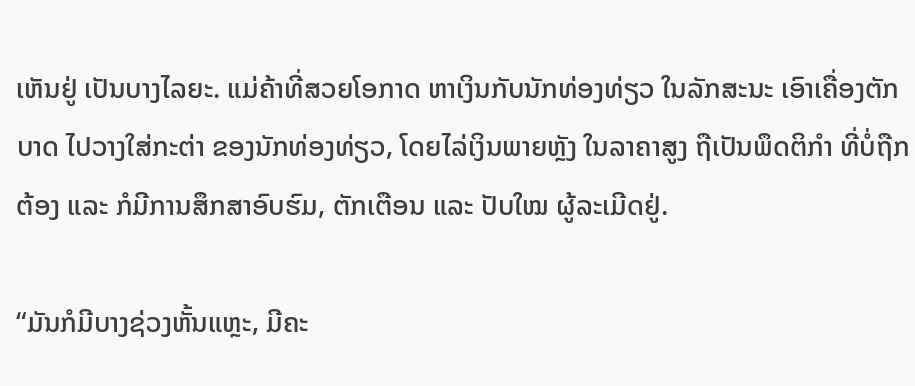ເຫັນຢູ່ ເປັນບາງໄລຍະ. ແມ່ຄ້າທີ່ສວຍໂອກາດ ຫາເງິນກັບນັກທ່ອງທ່ຽວ ໃນລັກສະນະ ເອົາເຄື່ອງຕັກບາດ ໄປວາງໃສ່ກະຕ່າ ຂອງນັກທ່ອງທ່ຽວ, ໂດຍໄລ່ເງິນພາຍຫຼັງ ໃນລາຄາສູງ ຖືເປັນພຶດຕິກຳ ທີ່ບໍ່ຖືກຕ້ອງ ແລະ ກໍມີການສຶກສາອົບຮົມ, ຕັກເຕືອນ ແລະ ປັບໃໝ ຜູ້ລະເມີດຢູ່.

“ມັນກໍມີບາງຊ່ວງຫັ້ນແຫຼະ, ມີຄະ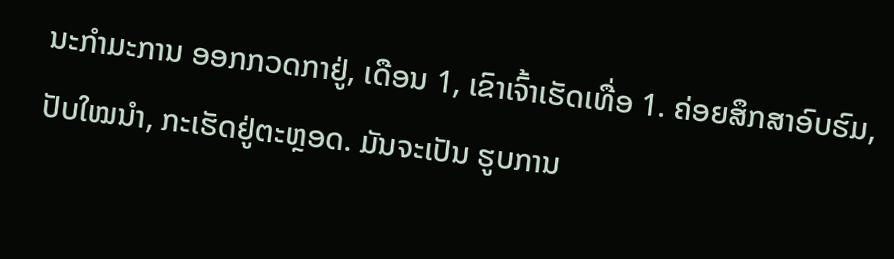ນະກຳມະການ ອອກກວດກາຢູ່, ເດືອນ 1, ເຂົາເຈົ້າເຮັດເທື່ອ 1. ຄ່ອຍສຶກສາອົບຮົມ, ປັບໃໝນຳ, ກະເຮັດຢູ່ຕະຫຼອດ. ມັນຈະເປັນ ຮູບການ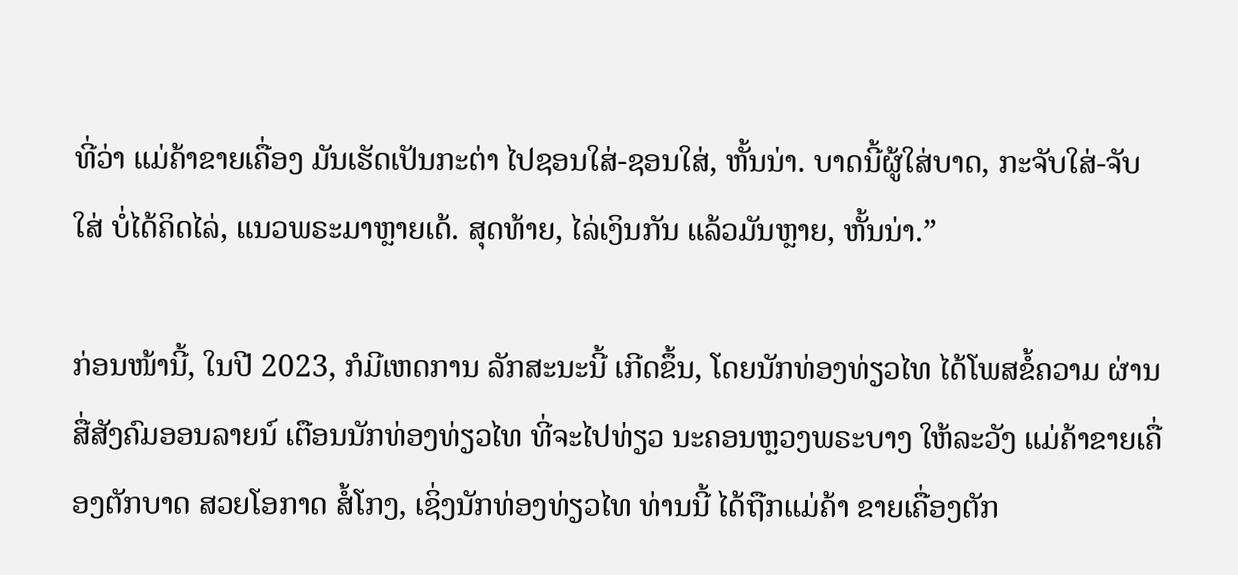ທີ່ວ່າ ແມ່ຄ້າຂາຍເຄື່ອງ ມັນເຮັດເປັນກະຕ່າ ໄປຊອນໃສ່-ຊອນໃສ່, ຫັ້ນນ່າ. ບາດນີ້ຜູ້ໃສ່ບາດ, ກະຈັບໃສ່-ຈັບໃສ່ ບໍ່ໄດ້ຄິດໄລ່, ແນວພຣະມາຫຼາຍເດ້. ສຸດທ້າຍ, ໄລ່ເງິນກັນ ແລ້ວມັນຫຼາຍ, ຫັ້ນນ່າ.”

ກ່ອນໜ້ານີ້, ໃນປີ 2023, ກໍມີເຫດການ ລັກສະນະນີ້ ເກີດຂຶ້ນ, ໂດຍນັກທ່ອງທ່ຽວໄທ ໄດ້ໂພສຂໍ້ຄວາມ ຜ່ານສື່ສັງຄົມອອນລາຍນ໌ ເຕືອນນັກທ່ອງທ່ຽວໄທ ທີ່ຈະໄປທ່ຽວ ນະຄອນຫຼວງພຣະບາງ ໃຫ້ລະວັງ ແມ່ຄ້າຂາຍເຄື່ອງຕັກບາດ ສວຍໂອກາດ ສໍ້ໂກງ, ເຊິ່ງນັກທ່ອງທ່ຽວໄທ ທ່ານນີ້ ໄດ້ຖືກແມ່ຄ້າ ຂາຍເຄື່ອງຕັກ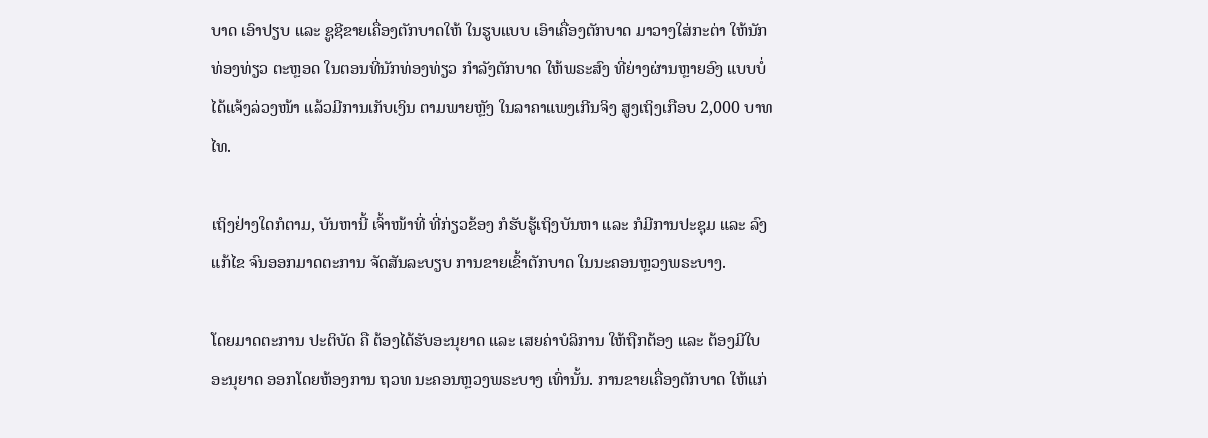ບາດ ເອົາປຽບ ແລະ ຊູຊີຂາຍເຄື່ອງຕັກບາດໃຫ້ ໃນຮູບແບບ ເອົາເຄື່ອງຕັກບາດ ມາວາງໃສ່ກະຕ່າ ໃຫ້ນັກທ່ອງທ່ຽວ ຕະຫຼອດ ໃນຕອນທີ່ນັກທ່ອງທ່ຽວ ກຳລັງຕັກບາດ ໃຫ້ພຣະສົງ ທີ່ຍ່າງຜ່ານຫຼາຍອົງ ແບບບໍ່ໄດ້ແຈ້ງລ່ວງໜ້າ ແລ້ວມີການເກັບເງິນ ຕາມພາຍຫຼັງ ໃນລາຄາແພງເກີນຈິງ ສູງເຖິງເກືອບ 2,000 ບາທໄທ.

ເຖິງຢ່າງໃດກໍຕາມ, ບັນຫານີ້ ເຈົ້າໜ້າທີ່ ທີ່ກ່ຽວຂ້ອງ ກໍຮັບຮູ້ເຖິງບັນຫາ ແລະ ກໍມີການປະຊຸມ ແລະ ລົງແກ້ໄຂ ຈົນອອກມາດຕະການ ຈັດສັນລະບຽບ ການຂາຍເຂົ້າຕັກບາດ ໃນນະຄອນຫຼວງພຣະບາງ.

ໂດຍມາດຕະການ ປະຕິບັດ ຄື ຕ້ອງໄດ້ຮັບອະນຸຍາດ ແລະ ເສຍຄ່າບໍລິການ ໃຫ້ຖືກຕ້ອງ ແລະ ຕ້ອງມີໃບອະນຸຍາດ ອອກໂດຍຫ້ອງການ ຖວທ ນະຄອນຫຼວງພຣະບາງ ເທົ່ານັ້ນ. ການຂາຍເຄື່ອງຕັກບາດ ໃຫ້ແກ່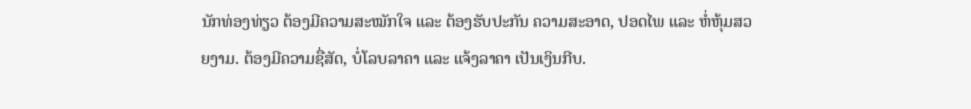ນັກທ່ອງທ່ຽວ ຕ້ອງມີຄວາມສະໝັກໃຈ ແລະ ຕ້ອງຮັບປະກັນ ຄວາມສະອາດ, ປອດໄພ ແລະ ຫໍ່ຫຸ້ມສວຍງາມ. ຕ້ອງມີຄວາມຊື່ສັດ, ບໍ່ໂລບລາຄາ ແລະ ແຈ້ງລາຄາ ເປັນເງິນກີບ.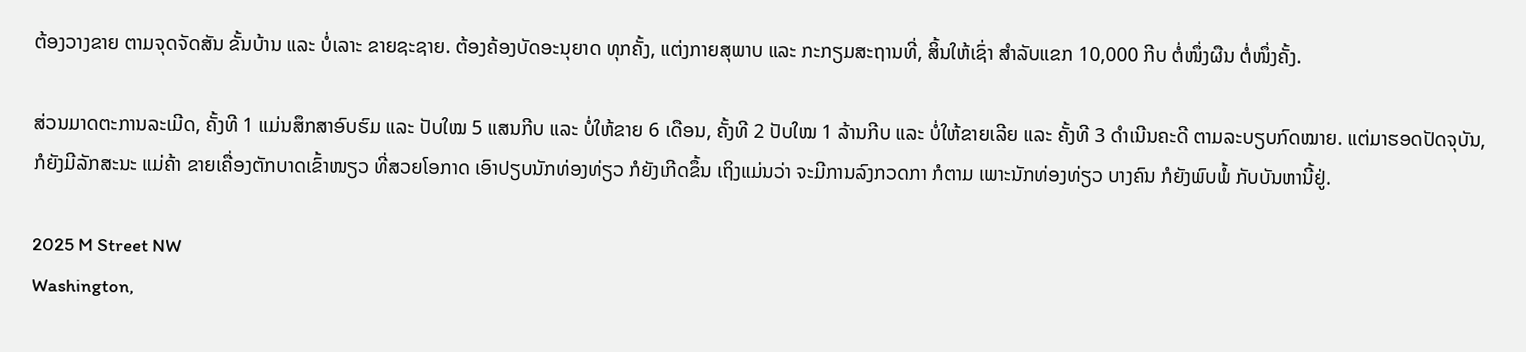ຕ້ອງວາງຂາຍ ຕາມຈຸດຈັດສັນ ຂັ້ນບ້ານ ແລະ ບໍ່ເລາະ ຂາຍຊະຊາຍ. ຕ້ອງຄ້ອງບັດອະນຸຍາດ ທຸກຄັ້ງ, ແຕ່ງກາຍສຸພາບ ແລະ ກະກຽມສະຖານທີ່, ສິ້ນໃຫ້ເຊົ່າ ສຳລັບແຂກ 10,000 ກີບ ຕໍ່ໜຶ່ງຜືນ ຕໍ່ໜຶ່ງຄັ້ງ.

ສ່ວນມາດຕະການລະເມີດ, ຄັ້ງທີ 1 ແມ່ນສຶກສາອົບຮົມ ແລະ ປັບໃໝ 5 ແສນກີບ ແລະ ບໍ່ໃຫ້ຂາຍ 6 ເດືອນ, ຄັ້ງທີ 2 ປັບໃໝ 1 ລ້ານກີບ ແລະ ບໍ່ໃຫ້ຂາຍເລີຍ ແລະ ຄັ້ງທີ 3 ດຳເນີນຄະດີ ຕາມລະບຽບກົດໝາຍ. ແຕ່ມາຮອດປັດຈຸບັນ, ກໍຍັງມີລັກສະນະ ແມ່ຄ້າ ຂາຍເຄື່ອງຕັກບາດເຂົ້າໜຽວ ທີ່ສວຍໂອກາດ ເອົາປຽບນັກທ່ອງທ່ຽວ ກໍຍັງເກີດຂຶ້ນ ເຖິງແມ່ນວ່າ ຈະມີການລົງກວດກາ ກໍຕາມ ເພາະນັກທ່ອງທ່ຽວ ບາງຄົນ ກໍຍັງພົບພໍ້ ກັບບັນຫານີ້ຢູ່.

2025 M Street NW
Washington,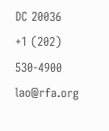DC 20036
+1 (202) 530-4900
lao@rfa.org